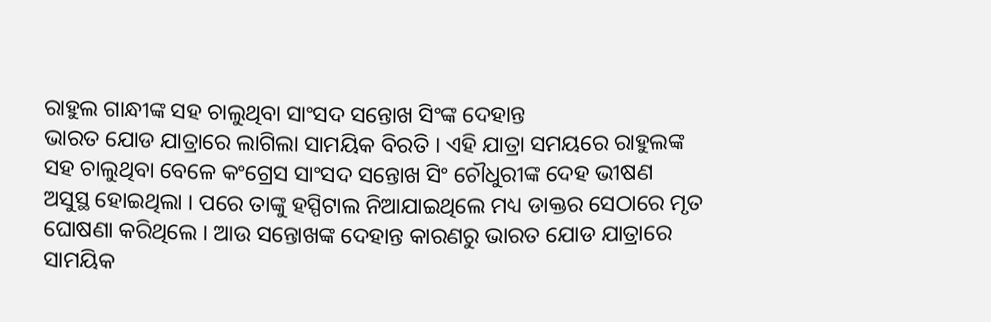ରାହୁଲ ଗାନ୍ଧୀଙ୍କ ସହ ଚାଲୁଥିବା ସାଂସଦ ସନ୍ତୋଖ ସିଂଙ୍କ ଦେହାନ୍ତ
ଭାରତ ଯୋଡ ଯାତ୍ରାରେ ଲାଗିଲା ସାମୟିକ ବିରତି । ଏହି ଯାତ୍ରା ସମୟରେ ରାହୁଲଙ୍କ ସହ ଚାଲୁଥିବା ବେଳେ କଂଗ୍ରେସ ସାଂସଦ ସନ୍ତୋଖ ସିଂ ଚୌଧୁରୀଙ୍କ ଦେହ ଭୀଷଣ ଅସୁସ୍ଥ ହୋଇଥିଲା । ପରେ ତାଙ୍କୁ ହସ୍ପିଟାଲ ନିଆଯାଇଥିଲେ ମଧ୍ୟ ଡାକ୍ତର ସେଠାରେ ମୃତ ଘୋଷଣା କରିଥିଲେ । ଆଉ ସନ୍ତୋଖଙ୍କ ଦେହାନ୍ତ କାରଣରୁ ଭାରତ ଯୋଡ ଯାତ୍ରାରେ ସାମୟିକ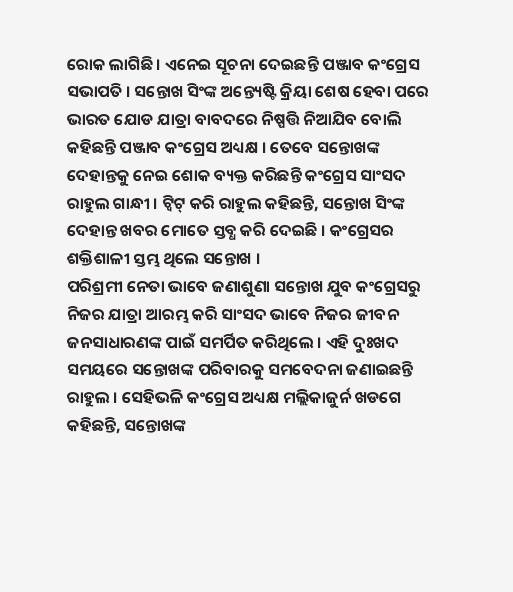ରୋକ ଲାଗିଛି । ଏନେଇ ସୂଚନା ଦେଇଛନ୍ତି ପଞ୍ଜାବ କଂଗ୍ରେସ ସଭାପତି । ସନ୍ତୋଖ ସିଂଙ୍କ ଅନ୍ତ୍ୟେଷ୍ଟି କ୍ରିୟା ଶେଷ ହେବା ପରେ ଭାରତ ଯୋଡ ଯାତ୍ରା ବାବଦରେ ନିଷ୍ପତ୍ତି ନିଆଯିବ ବୋଲି କହିଛନ୍ତି ପଞ୍ଜାବ କଂଗ୍ରେସ ଅଧ୍ୟକ୍ଷ । ତେବେ ସନ୍ତୋଖଙ୍କ ଦେହାନ୍ତକୁ ନେଇ ଶୋକ ବ୍ୟକ୍ତ କରିଛନ୍ତି କଂଗ୍ରେସ ସାଂସଦ ରାହୁଲ ଗାନ୍ଧୀ । ଟ୍ୱିଟ୍ କରି ରାହୁଲ କହିଛନ୍ତି, ସନ୍ତୋଖ ସିଂଙ୍କ ଦେହାନ୍ତ ଖବର ମୋତେ ସ୍ତବ୍ଧ କରି ଦେଇଛି । କଂଗ୍ରେସର ଶକ୍ତିଶାଳୀ ସ୍ତମ୍ଭ ଥିଲେ ସନ୍ତୋଖ ।
ପରିଶ୍ରମୀ ନେତା ଭାବେ ଜଣାଶୁଣା ସନ୍ତୋଖ ଯୁବ କଂଗ୍ରେସରୁ ନିଜର ଯାତ୍ରା ଆରମ୍ଭ କରି ସାଂସଦ ଭାବେ ନିଜର ଜୀବନ ଜନସାଧାରଣଙ୍କ ପାଇଁ ସମର୍ପିତ କରିଥିଲେ । ଏହି ଦୁଃଖଦ ସମୟରେ ସନ୍ତୋଖଙ୍କ ପରିବାରକୁ ସମବେଦନା ଜଣାଇଛନ୍ତି ରାହୁଲ । ସେହିଭଳି କଂଗ୍ରେସ ଅଧ୍ୟକ୍ଷ ମଲ୍ଲିକାଜୁର୍ନ ଖଡଗେ କହିଛନ୍ତି, ସନ୍ତୋଖଙ୍କ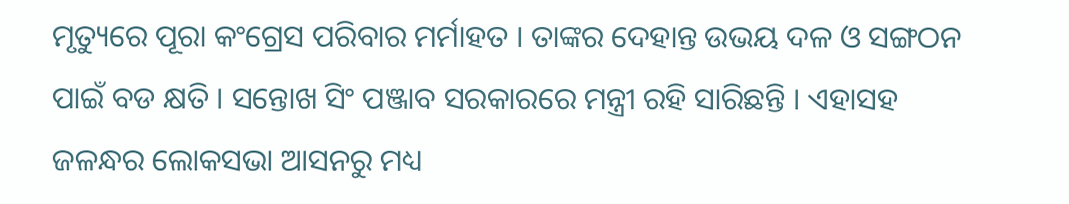ମୃତ୍ୟୁରେ ପୂରା କଂଗ୍ରେସ ପରିବାର ମର୍ମାହତ । ତାଙ୍କର ଦେହାନ୍ତ ଉଭୟ ଦଳ ଓ ସଙ୍ଗଠନ ପାଇଁ ବଡ କ୍ଷତି । ସନ୍ତୋଖ ସିଂ ପଞ୍ଜାବ ସରକାରରେ ମନ୍ତ୍ରୀ ରହି ସାରିଛନ୍ତି । ଏହାସହ ଜଳନ୍ଧର ଲୋକସଭା ଆସନରୁ ମଧ୍ୟ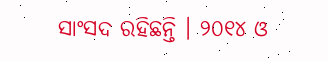ସାଂସଦ ରହିଛନ୍ତି । ୨୦୧୪ ଓ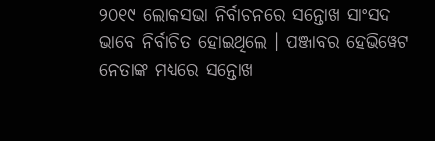୨୦୧୯ ଲୋକସଭା ନିର୍ବାଚନରେ ସନ୍ତୋଖ ସାଂସଦ ଭାବେ ନିର୍ବାଚିତ ହୋଇଥିଲେ । ପଞ୍ଜାବର ହେଭିୱେଟ ନେତାଙ୍କ ମଧ୍ୟରେ ସନ୍ତୋଖ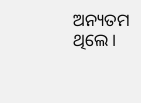ଅନ୍ୟତମ ଥିଲେ ।